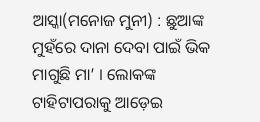ଆସ୍କା(ମନୋଜ ମୁନୀ) : ଛୁଆଙ୍କ ମୁହଁରେ ଦାନା ଦେବା ପାଇଁ ଭିକ ମାଗୁଛି ମା’ । ଲୋକଙ୍କ ଟାହିଟାପରାକୁ ଆଡ଼େଇ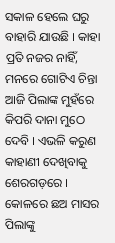ସକାଳ ହେଲେ ଘରୁ ବାହାରି ଯାଉଛି । କାହା ପ୍ରତି ନଜର ନାହିଁ, ମନରେ ଗୋଟିଏ ଚିନ୍ତା ଆଜି ପିଲାଙ୍କ ମୁହଁରେ କିପରି ଦାନା ମୁଠେ ଦେବି । ଏଭଳି କରୁଣ କାହାଣୀ ଦେଖିବାକୁ ଶେରଗଡ଼ରେ । କୋଳରେ ଛଅ ମାସର ପିଲାଙ୍କୁ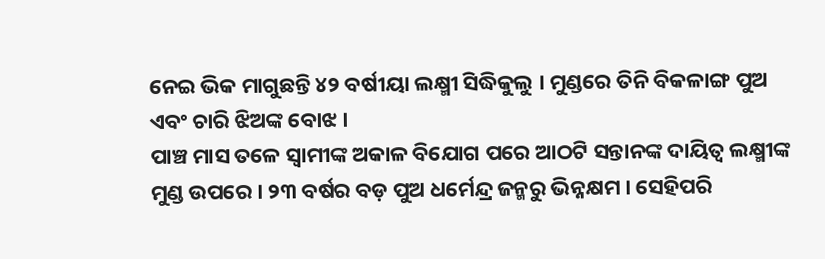ନେଇ ଭିକ ମାଗୁଛନ୍ତି ୪୨ ବର୍ଷୀୟା ଲକ୍ଷ୍ମୀ ସିଦ୍ଧିକୁଲୁ । ମୁଣ୍ଡରେ ତିନି ବିକଳାଙ୍ଗ ପୁଅ ଏବଂ ଚାରି ଝିଅଙ୍କ ବୋଝ ।
ପାଞ୍ଚ ମାସ ତଳେ ସ୍ୱାମୀଙ୍କ ଅକାଳ ବିଯୋଗ ପରେ ଆଠଟି ସନ୍ତାନଙ୍କ ଦାୟିତ୍ୱ ଲକ୍ଷ୍ମୀଙ୍କ ମୁଣ୍ଡ ଉପରେ । ୨୩ ବର୍ଷର ବଡ଼ ପୁଅ ଧର୍ମେନ୍ଦ୍ର ଜନ୍ମରୁ ଭିନ୍ନକ୍ଷମ । ସେହିପରି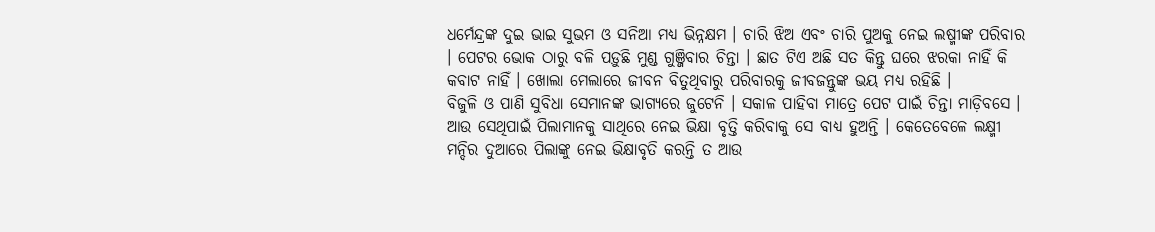ଧର୍ମେନ୍ଦ୍ରଙ୍କ ଦୁଇ ଭାଇ ସୁଭମ ଓ ସନିଆ ମଧ୍ୟ ଭିନ୍ନକ୍ଷମ । ଚାରି ଝିଅ ଏବଂ ଚାରି ପୁଅକୁ ନେଇ ଲଷ୍ମୀଙ୍କ ପରିବାର । ପେଟର ଭୋକ ଠାରୁ ବଳି ପଡ଼ୁଛି ମୁଣ୍ଡ ଗୁଞ୍ଜିବାର ଚିନ୍ତା । ଛାତ ଟିଏ ଅଛି ସତ କିନ୍ତୁ ଘରେ ଝରକା ନାହିଁ କି କବାଟ ନାହିଁ । ଖୋଲା ମେଲାରେ ଜୀବନ ବିତୁଥିବାରୁ ପରିବାରକୁ ଜୀବଜନ୍ତୁଙ୍କ ଭୟ ମଧ୍ୟ ରହିଛି ।
ବିଜୁଳି ଓ ପାଣି ସୁବିଧା ସେମାନଙ୍କ ଭାଗ୍ୟରେ ଜୁଟେନି । ସକାଳ ପାହିବା ମାତ୍ରେ ପେଟ ପାଇଁ ଚିନ୍ତା ମାଡ଼ିବସେ । ଆଉ ସେଥିପାଇଁ ପିଲାମାନକୁ ସାଥିରେ ନେଇ ଭିକ୍ଷା ବୃତ୍ତି କରିବାକୁ ସେ ବାଧ୍ୟ ହୁଅନ୍ତି । କେତେବେଳେ ଲକ୍ଷ୍ମୀ ମନ୍ଦିର ଦୁଆରେ ପିଲାଙ୍କୁ ନେଇ ଭିକ୍ଷାବୃତି କରନ୍ତି ତ ଆଉ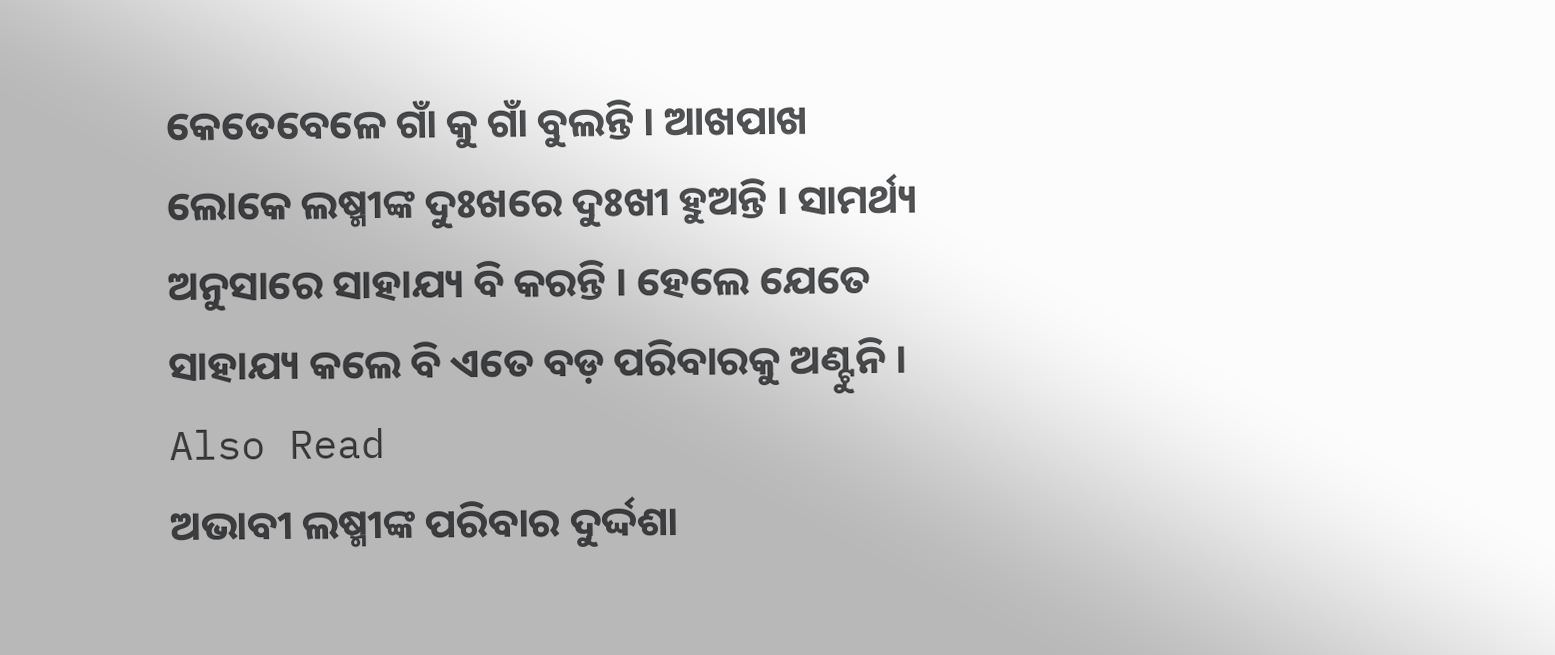କେତେବେଳେ ଗାଁ କୁ ଗାଁ ବୁଲନ୍ତି । ଆଖପାଖ ଲୋକେ ଲଷ୍ମୀଙ୍କ ଦୁଃଖରେ ଦୁଃଖୀ ହୁଅନ୍ତି । ସାମର୍ଥ୍ୟ ଅନୁସାରେ ସାହାଯ୍ୟ ବି କରନ୍ତି । ହେଲେ ଯେତେ ସାହାଯ୍ୟ କଲେ ବି ଏତେ ବଡ଼ ପରିବାରକୁ ଅଣ୍ଟୁନି ।
Also Read
ଅଭାବୀ ଲଷ୍ମୀଙ୍କ ପରିବାର ଦୁର୍ଦ୍ଦଶା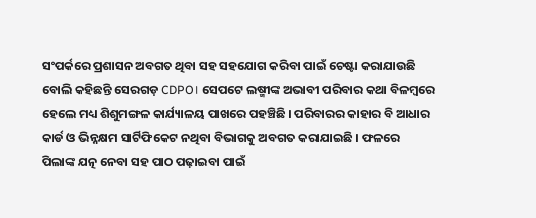ସଂପର୍କରେ ପ୍ରଶାସନ ଅବଗତ ଥିବା ସହ ସହଯୋଗ କରିବା ପାଇଁ ଚେଷ୍ଟା କରାଯାଉଛି ବୋଲି କହିଛନ୍ତି ସେରଗଡ଼ CDPO। ସେପଟେ ଲଷ୍ମୀଙ୍କ ଅଭାବୀ ପରିବାର କଥା ବିଳମ୍ବରେ ହେଲେ ମଧ୍ୟ ଶିଶୁମଙ୍ଗଳ କାର୍ଯ୍ୟାଳୟ ପାଖରେ ପହଞ୍ଚିଛି । ପରିବାରର କାହାର ବି ଆଧାର କାର୍ଡ ଓ ଭିନ୍ନକ୍ଷମ ସାର୍ଟିଫିକେଟ ନଥିବା ବିଭାଗକୁ ଅବଗତ କରାଯାଇଛି । ଫଳରେ ପିଲାଙ୍କ ଯତ୍ନ ନେବା ସହ ପାଠ ପଢ଼ାଇବା ପାଇଁ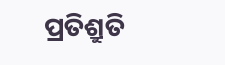ପ୍ରତିଶ୍ରୁତି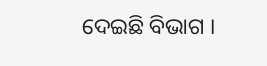ଦେଇଛି ବିଭାଗ ।